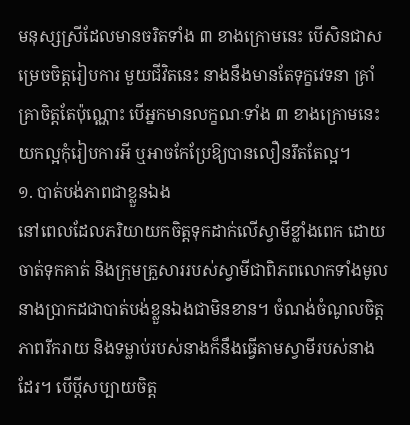មនុស្សស្រីដែលមានចរិតទាំង ៣ ខាងក្រោមនេះ បើសិនជាសម្រេចចិត្តរៀបការ មួយជីវិតនេះ នាងនឹងមានតែទុក្ខវេទនា គ្រាំគ្រាចិត្តតែប៉ុណ្ណោះ បើអ្នកមានលក្ខណៈទាំង ៣ ខាងក្រោមនេះ យកល្អកុំរៀបការអី ឬអាចកែប្រែឱ្យបានលឿនរឹតតែល្អ។
១. បាត់បង់ភាពជាខ្លួនឯង
នៅពេលដែលភរិយាយកចិត្តទុកដាក់លើស្វាមីខ្លាំងពេក ដោយចាត់ទុកគាត់ និងក្រុមគ្រួសាររបស់ស្វាមីជាពិភពលោកទាំងមូល នាងប្រាកដជាបាត់បង់ខ្លួនឯងជាមិនខាន។ ចំណង់ចំណូលចិត្ត ភាពរីករាយ និងទម្លាប់របស់នាងក៏នឹងធ្វើតាមស្វាមីរបស់នាងដែរ។ បើប្ដីសប្បាយចិត្ត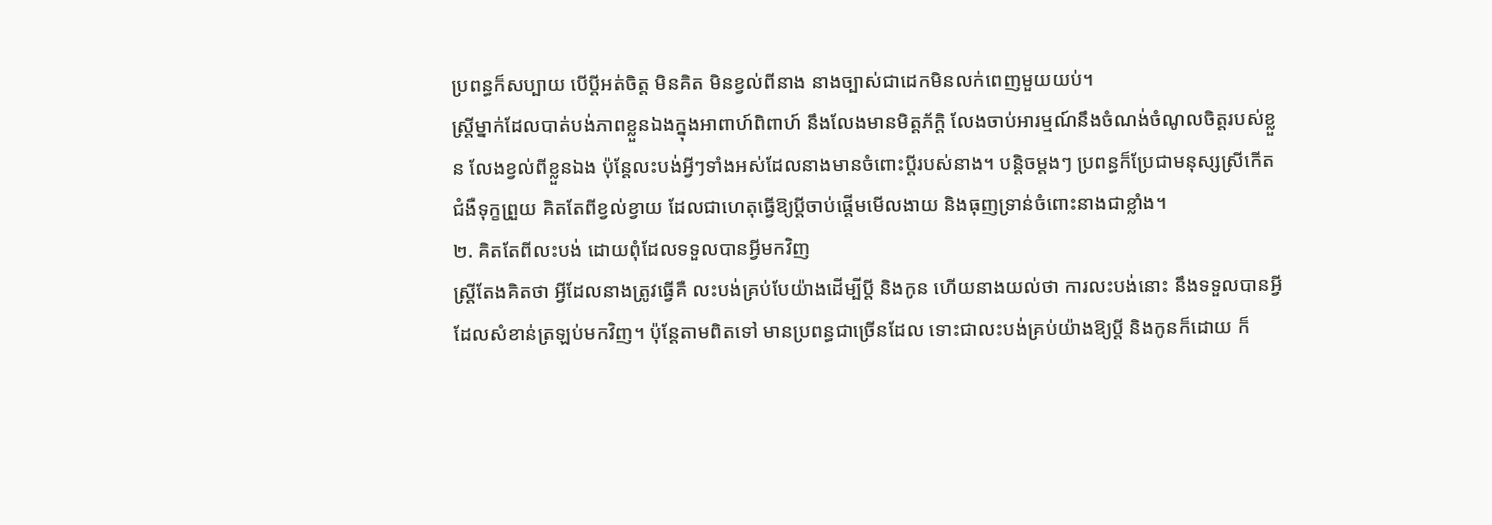ប្រពន្ធក៏សប្បាយ បើប្ដីអត់ចិត្ត មិនគិត មិនខ្វល់ពីនាង នាងច្បាស់ជាដេកមិនលក់ពេញមួយយប់។
ស្ត្រីម្នាក់ដែលបាត់បង់ភាពខ្លួនឯងក្នុងអាពាហ៍ពិពាហ៍ នឹងលែងមានមិត្តភ័ក្តិ លែងចាប់អារម្មណ៍នឹងចំណង់ចំណូលចិត្តរបស់ខ្លួន លែងខ្វល់ពីខ្លួនឯង ប៉ុន្តែលះបង់អ្វីៗទាំងអស់ដែលនាងមានចំពោះប្តីរបស់នាង។ បន្តិចម្ដងៗ ប្រពន្ធក៏ប្រែជាមនុស្សស្រីកើតជំងឺទុក្ខព្រួយ គិតតែពីខ្វល់ខ្វាយ ដែលជាហេតុធ្វើឱ្យប្ដីចាប់ផ្ដើមមើលងាយ និងធុញទ្រាន់ចំពោះនាងជាខ្លាំង។
២. គិតតែពីលះបង់ ដោយពុំដែលទទួលបានអ្វីមកវិញ
ស្ត្រីតែងគិតថា អ្វីដែលនាងត្រូវធ្វើគឺ លះបង់គ្រប់បែយ៉ាងដើម្បីប្ដី និងកូន ហើយនាងយល់ថា ការលះបង់នោះ នឹងទទួលបានអ្វីដែលសំខាន់ត្រឡប់មកវិញ។ ប៉ុន្តែតាមពិតទៅ មានប្រពន្ធជាច្រើនដែល ទោះជាលះបង់គ្រប់យ៉ាងឱ្យប្តី និងកូនក៏ដោយ ក៏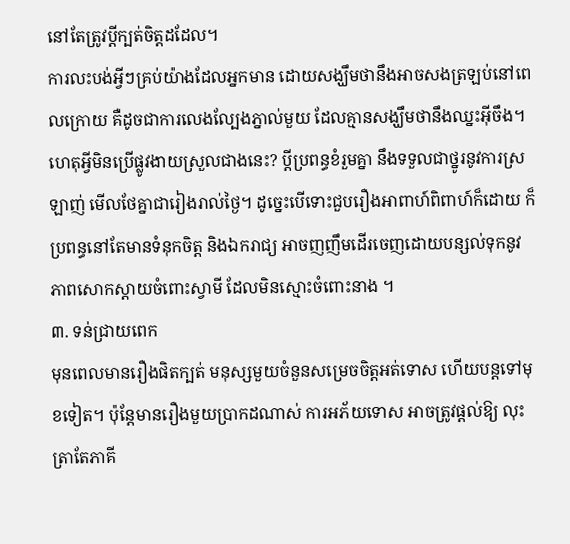នៅតែត្រូវប្តីក្បត់ចិត្តដដែល។
ការលះបង់អ្វីៗគ្រប់យ៉ាងដែលអ្នកមាន ដោយសង្ឃឹមថានឹងអាចសងត្រឡប់នៅពេលក្រោយ គឺដូចជាការលេងល្បែងភ្នាល់មួយ ដែលគ្មានសង្ឃឹមថានឹងឈ្នះអ៊ីចឹង។ ហេតុអ្វីមិនប្រើផ្លូវងាយស្រួលជាងនេះ? ប្ដីប្រពន្ធខំរួមគ្នា នឹងទទួលជាថ្នូរនូវការស្រឡាញ់ មើលថែគ្នាជារៀងរាល់ថ្ងៃ។ ដូច្នេះបើទោះជួបរឿងអាពាហ៍ពិពាហ៍ក៏ដោយ ក៏ប្រពន្ធនៅតែមានទំនុកចិត្ត និងឯករាជ្យ អាចញញឹមដើរចេញដោយបន្សល់ទុកនូវភាពសោកស្ដាយចំពោះស្វាមី ដែលមិនស្មោះចំពោះនាង ។
៣. ទន់ជ្រាយពេក
មុនពេលមានរឿងផិតក្បត់ មនុស្សមួយចំនួនសម្រេចចិត្តអត់ទោស ហើយបន្តទៅមុខទៀត។ ប៉ុន្តែមានរឿងមួយប្រាកដណាស់ ការអភ័យទោស អាចត្រូវផ្ដល់ឱ្យ លុះត្រាតែភាគី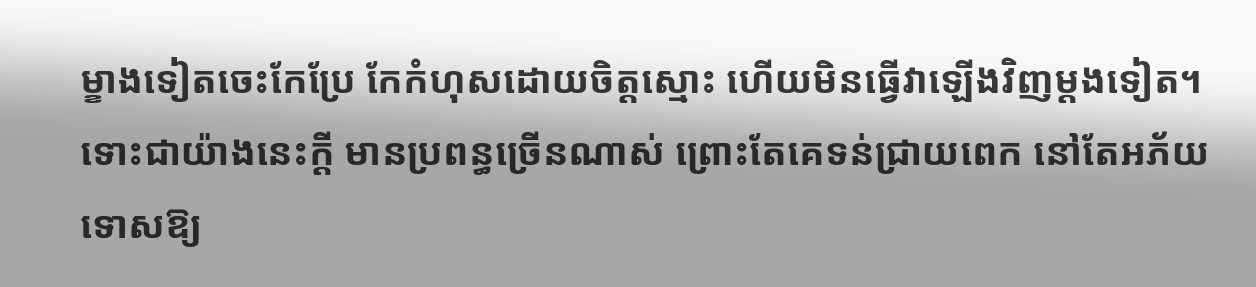ម្ខាងទៀតចេះកែប្រែ កែកំហុសដោយចិត្តស្មោះ ហើយមិនធ្វើវាឡើងវិញម្ដងទៀត។
ទោះជាយ៉ាងនេះក្តី មានប្រពន្ធច្រើនណាស់ ព្រោះតែគេទន់ជ្រាយពេក នៅតែអភ័យទោសឱ្យ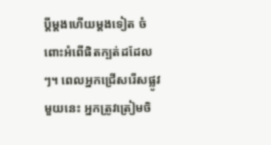ប្ដីម្ដងហើយម្ដងទៀត ចំពោះអំពើផិតក្បត់ដដែលៗ។ ពេលអ្នកជ្រើសរើសផ្លូវមួយនេះ អ្នកត្រូវត្រៀមចិ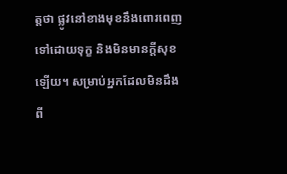ត្តថា ផ្លូវនៅខាងមុខនឹងពោរពេញទៅដោយទុក្ខ និងមិនមានក្ដីសុខឡើយ។ សម្រាប់អ្នកដែលមិនដឹងពី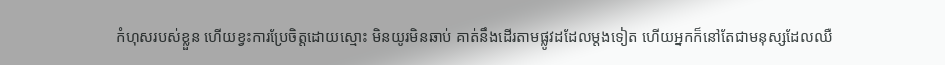កំហុសរបស់ខ្លួន ហើយខ្វះការប្រែចិត្តដោយស្មោះ មិនយូរមិនឆាប់ គាត់នឹងដើរតាមផ្លូវដដែលម្តងទៀត ហើយអ្នកក៏នៅតែជាមនុស្សដែលឈឺ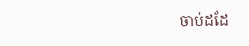ចាប់ដដែ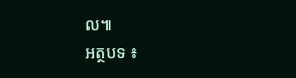ល៕
អត្ថបទ ៖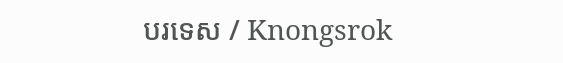បរទេស / Knongsrok